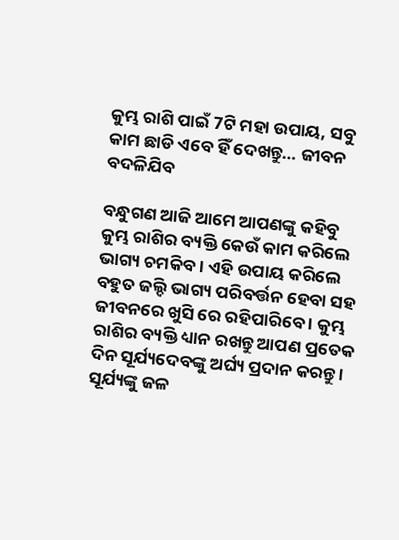କୁମ୍ଭ ରାଶି ପାଇଁ 7ଟି ମହା ଉପାୟ, ସବୁ କାମ ଛାଡି ଏବେ ହିଁ ଦେଖନ୍ତୁ… ଜୀବନ ବଦଳିଯିବ

ବନ୍ଧୁଗଣ ଆଜି ଆମେ ଆପଣଙ୍କୁ କହିବୁ କୁମ୍ଭ ରାଶିର ବ୍ୟକ୍ତି କେଉଁ କାମ କରିଲେ ଭାଗ୍ୟ ଚମକିବ । ଏହି ଉପାୟ କରିଲେ ବହୁତ ଜଲ୍ଦି ଭାଗ୍ୟ ପରିବର୍ତ୍ତନ ହେବା ସହ ଜୀବନରେ ଖୁସି ରେ ରହିପାରିବେ । କୁମ୍ଭ ରାଶିର ବ୍ୟକ୍ତି ଧ୍ୟାନ ରଖନ୍ତୁ ଆପଣ ପ୍ରତେକ ଦିନ ସୂର୍ଯ୍ୟଦେବଙ୍କୁ ଅର୍ଘ୍ୟ ପ୍ରଦାନ କରନ୍ତୁ । ସୂର୍ଯ୍ୟଙ୍କୁ ଜଳ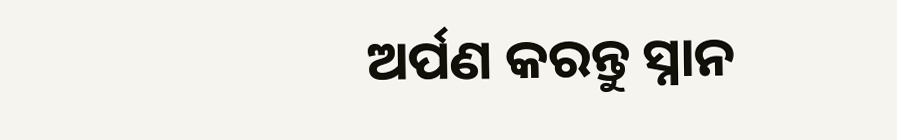ଅର୍ପଣ କରନ୍ତୁ ସ୍ନାନ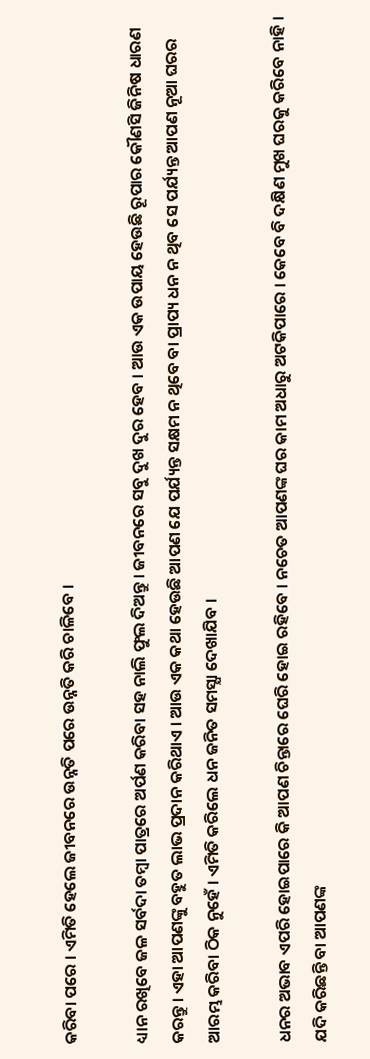କରିବା ପରେ । ଏମିତି ହେଲେ ଜୀବନରେ ଉନ୍ନତି ପରେ ଉନ୍ନତି କରି ଚାଳିବେ ।

ଧ୍ୟାନ ରଖିବେ ଜଳ ସର୍ବଦା ତମ୍ବା ପାତ୍ରରେ ଅର୍ପଣ କରିବା ସହ ନାଲି ଫୁଲ ଦିଅନ୍ତୁ । ଜୀବନରେ ସବୁ ଦୁଖ ଦୁର ହେବ । ଆଉ ଏକ ଉପାୟ ହେଉଛି ରୂପାର କୌଣସି ଜିନିଷ ଧାରଣ କରନ୍ତୁ । ଏହା ଆପଣଙ୍କୁ ବହୁତ ଲାଭ ପ୍ରଦାନ କରିଥାଏ । ଆଉ ଏକ କଥା ହେଉଛି ଆପଣ ଯେ ପର୍ଯ୍ୟନ୍ତ ସକ୍ଷମ ନ ଥିବେ ବା ପ୍ରାପ୍ୟ ଧନ ନ ଥିବ ସେ ପର୍ଯ୍ୟନ୍ତ ଆପଣ ନୂଆ ଘରର ଆରମ୍ଭ କରିବା ଠିକ ନୁହେଁ । ଏମିତି କରିଲେ ଧନ ଜନିତ ସମସ୍ଯା ଦେଖାଯିବ ।

ଧନର ଅଭାବ ଏପରି ହୋଇପାରେ କି ଆପଣ ଚିନ୍ତାରେ ଘେରି ହୋଇ ରହିବେ । ନଚେତ ଆପଣଙ୍କ ଘର କାମ ଅଧାରୁ ଅଟକିପାରେ । କେବେ ବି ଦକ୍ଷିଣ ମୁଖ ଘରକୁ କରିବେ ନାହି । ଯଦି କରିଛନ୍ତି ବା ଆପଣଙ୍କ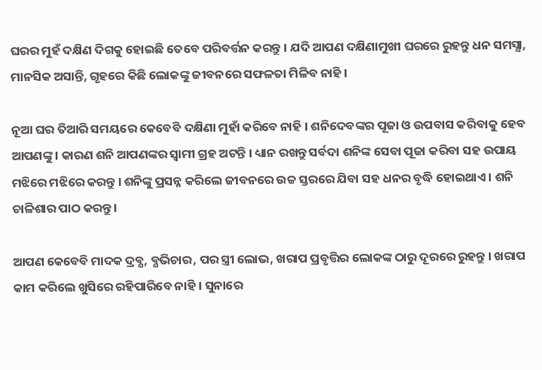ଘରର ମୁହଁ ଦକ୍ଷିଣ ଦିଗକୁ ହୋଇଛି ତେବେ ପରିବର୍ତ୍ତନ କରନ୍ତୁ । ଯଦି ଆପଣ ଦକ୍ଷିଣାମୁଖୀ ଘରରେ ରୁହନ୍ତୁ ଧନ ସମସ୍ଯା, ମାନସିକ ଅସାନ୍ତି, ଗୃହରେ କିଛି ଲୋକଙ୍କୁ ଜୀବନରେ ସଫଳତା ମିଳିବ ନାହି ।

ନୂଆ ଘର ତିଆରି ସମୟରେ କେବେବି ଦକ୍ଷିଣା ମୁହାଁ କରିବେ ନାହି । ଶନିଦେବଙ୍କର ପୂଜା ଓ ଉପବାସ କରିବାକୁ ହେବ ଆପଣଙ୍କୁ । କାରଣ ଶନି ଆପଣଙ୍କର ସ୍ଵାମୀ ଗ୍ରହ ଅଟନ୍ତି । ଧ୍ୟାନ ରଖନ୍ତୁ ସର୍ବଦା ଶନିଙ୍କ ସେବା ପୂଜା କରିବା ସହ ଉପାୟ ମଝିରେ ମଝିରେ କରନ୍ତୁ । ଶନିଙ୍କୁ ପ୍ରସନ୍ନ କରିଲେ ଜୀବନରେ ଉଚ୍ଚ ସ୍ତରରେ ଯିବା ସହ ଧନର ବୃଦ୍ଧି ହୋଇଥାଏ । ଶନି ଚାଳିଶାର ପାଠ କରନ୍ତୁ ।

ଆପଣ କେବେବି ମାଦକ ଦ୍ରବ୍ଯ, ବ୍ଯଭିଚାର, ପର ସ୍ତ୍ରୀ ଲୋଭ, ଖରାପ ପ୍ରବୃତ୍ତିର ଲୋକଙ୍କ ଠାରୁ ଦୂରରେ ରୁହନ୍ତୁ । ଖରାପ କାମ କରିଲେ ଖୁସିରେ ରହିପାରିବେ ନାହି । ସୁନାରେ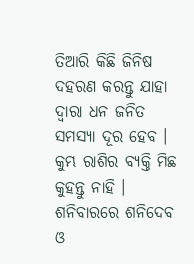ତିଆରି କିଛି ଜିନିଷ ଦହରଣ କରନ୍ତୁ ଯାହା ଦ୍ଵାରା ଧନ ଜନିତ ସମସ୍ଯା ଦୂର ହେବ । କୁମ୍ଭ ରାଶିର ବ୍ୟକ୍ତି ମିଛ କୁହନ୍ତୁ ନାହି । ଶନିବାରରେ ଶନିଦେବ ଓ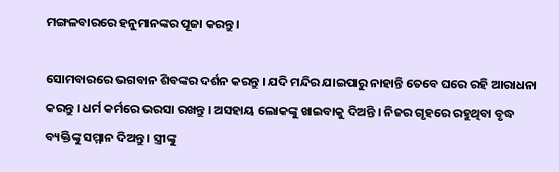ମଙ୍ଗଳବାରରେ ହନୁମାନଙ୍କର ପୂଜା କରନ୍ତୁ ।

ସୋମବାରରେ ଭଗବାନ ଶିବଙ୍କର ଦର୍ଶନ କରନ୍ତୁ । ଯଦି ମନ୍ଦିର ଯାଇପାରୁ ନାହାନ୍ତି ତେବେ ଘରେ ରହି ଆରାଧନା କରନ୍ତୁ । ଧର୍ମ କର୍ମରେ ଭରସା ରଖନ୍ତୁ । ଅସହାୟ ଲୋକଙ୍କୁ ଖାଇବାକୁ ଦିଅନ୍ତି । ନିଜର ଗୃହରେ ରହୁଥିବା ବୃଦ୍ଧ ବ୍ୟକ୍ତିଙ୍କୁ ସମ୍ମାନ ଦିଅନ୍ତୁ । ସ୍ତ୍ରୀଙ୍କୁ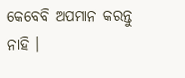କେବେବି ଅପମାନ କରନ୍ତୁ ନାହି ।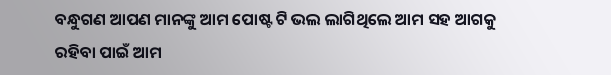ବନ୍ଧୁଗଣ ଆପଣ ମାନଙ୍କୁ ଆମ ପୋଷ୍ଟ ଟି ଭଲ ଲାଗିଥିଲେ ଆମ ସହ ଆଗକୁ ରହିବା ପାଇଁ ଆମ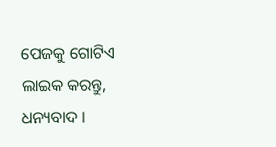ପେଜକୁ ଗୋଟିଏ ଲାଇକ କରନ୍ତୁ, ଧନ୍ୟବାଦ ।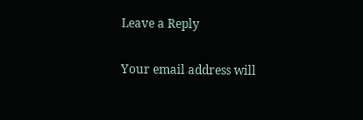Leave a Reply

Your email address will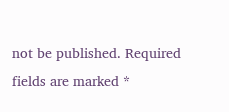not be published. Required fields are marked *